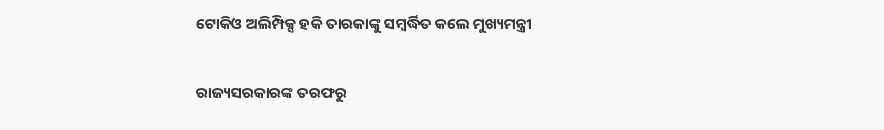ଟୋକିଓ ଅଲିମ୍ପିକ୍ସ ହକି ତାରକାଙ୍କୁ ସମ୍ବର୍ଦ୍ଧିତ କଲେ ମୁଖ୍ୟମନ୍ତ୍ରୀ

ରାଜ୍ୟସରକାରଙ୍କ ତରଫରୁ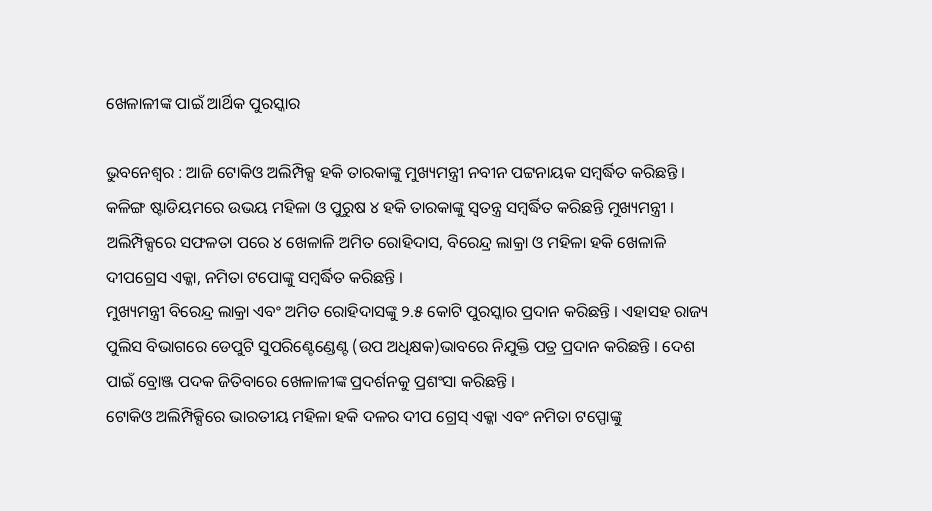ଖେଳାଳୀଙ୍କ ପାଇଁ ଆର୍ଥିକ ପୁରସ୍କାର

ଭୁବନେଶ୍ୱର : ଆଜି ଟୋକିଓ ଅଲିମ୍ପିକ୍ସ ହକି ତାରକାଙ୍କୁ ମୁଖ୍ୟମନ୍ତ୍ରୀ ନବୀନ ପଟ୍ଟନାୟକ ସମ୍ବର୍ଦ୍ଧିତ କରିଛନ୍ତି । କଳିଙ୍ଗ ଷ୍ଟାଡିୟମରେ ଉଭୟ ମହିଳା ଓ ପୁରୁଷ ୪ ହକି ତାରକାଙ୍କୁ ସ୍ୱତନ୍ତ୍ର ସମ୍ବର୍ଦ୍ଧିତ କରିଛନ୍ତି ମୁଖ୍ୟମନ୍ତ୍ରୀ । ଅଲିମ୍ପିକ୍ସରେ ସଫଳତା ପରେ ୪ ଖେଳାଳି ଅମିତ ରୋହିଦାସ, ବିରେନ୍ଦ୍ର ଲାକ୍ରା ଓ ମହିଳା ହକି ଖେଳାଳି ଦୀପଗ୍ରେସ ଏକ୍କା, ନମିତା ଟପୋଙ୍କୁ ସମ୍ବର୍ଦ୍ଧିତ କରିଛନ୍ତି ।
ମୁଖ୍ୟମନ୍ତ୍ରୀ ବିରେନ୍ଦ୍ର ଲାକ୍ରା ଏବଂ ଅମିତ ରୋହିଦାସଙ୍କୁ ୨.୫ କୋଟି ପୁରସ୍କାର ପ୍ରଦାନ କରିଛନ୍ତି । ଏହାସହ ରାଜ୍ୟ ପୁଲିସ ବିଭାଗରେ ଡେପୁଟି ସୁପରିଣ୍ଟେଣ୍ଡେଣ୍ଟ (ଉପ ଅଧିକ୍ଷକ)ଭାବରେ ନିଯୁକ୍ତି ପତ୍ର ପ୍ରଦାନ କରିଛନ୍ତି । ଦେଶ ପାଇଁ ବ୍ରୋଞ୍ଜ ପଦକ ଜିତିବାରେ ଖେଳାଳୀଙ୍କ ପ୍ରଦର୍ଶନକୁ ପ୍ରଶଂସା କରିଛନ୍ତି ।
ଟୋକିଓ ଅଲିମ୍ପିକ୍ସିରେ ଭାରତୀୟ ମହିଳା ହକି ଦଳର ଦୀପ ଗ୍ରେସ୍‌ ଏକ୍କା ଏବଂ ନମିତା ଟପ୍ପୋଙ୍କୁ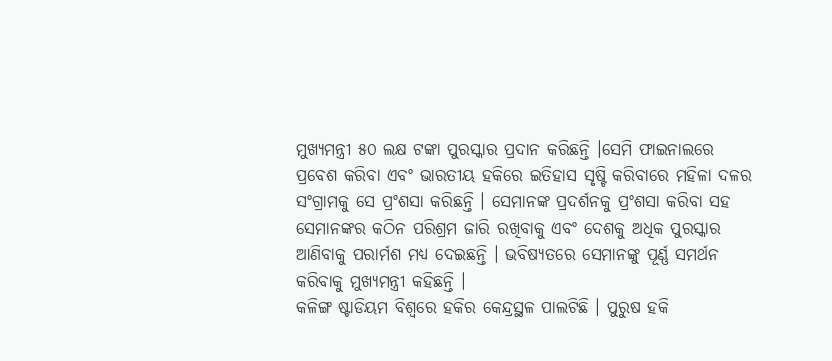ମୁଖ୍ୟମନ୍ତ୍ରୀ ୫୦ ଲକ୍ଷ ଟଙ୍କା ପୁରସ୍କାର ପ୍ରଦାନ କରିଛନ୍ତି ।ସେମି ଫାଇନାଲରେ ପ୍ରବେଶ କରିବା ଏବଂ ଭାରତୀୟ ହକିରେ ଇତିହାସ ସୃଷ୍ଟି କରିବାରେ ମହିଳା ଦଳର ସଂଗ୍ରାମକୁ ସେ ପ୍ରଂଶସା କରିଛନ୍ତି । ସେମାନଙ୍କ ପ୍ରଦର୍ଶନକୁ ପ୍ରଂଶସା କରିବା ସହ ସେମାନଙ୍କର କଠିନ ପରିଶ୍ରମ ଜାରି ରଖିବାକୁ ଏବଂ ଦେଶକୁ ଅଧିକ ପୁରସ୍କାର ଆଣିବାକୁ ପରାର୍ମଶ ମଧ୍ୟ ଦେଇଛନ୍ତି । ଭବିଷ୍ୟତରେ ସେମାନଙ୍କୁ ପୂର୍ଣ୍ଣ ସମର୍ଥନ କରିବାକୁ ମୁଖ୍ୟମନ୍ତ୍ରୀ କହିଛନ୍ତି ।
କଳିଙ୍ଗ ଷ୍ଟାଡିୟମ ବିଶ୍ୱରେ ହକିର କେନ୍ଦ୍ରସ୍ଥଳ ପାଲଟିଛି । ପୁରୁଷ ହକି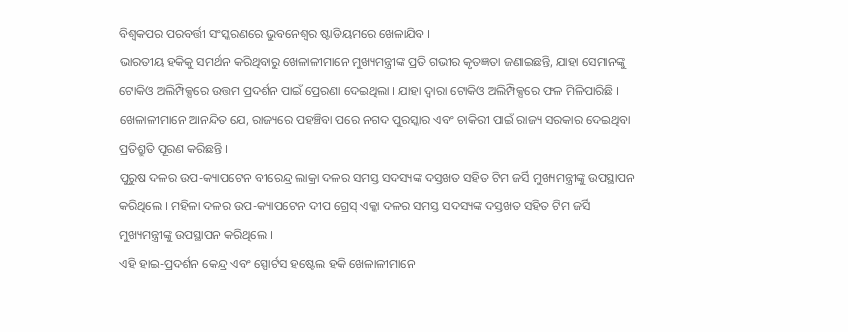ବିଶ୍ୱକପର ପରବର୍ତ୍ତୀ ସଂସ୍କରଣରେ ଭୁବନେଶ୍ୱର ଷ୍ଟାଡିୟମରେ ଖେଳାଯିବ ।
ଭାରତୀୟ ହକିକୁ ସମର୍ଥନ କରିଥିବାରୁ ଖେଳାଳୀମାନେ ମୁଖ୍ୟମନ୍ତ୍ରୀଙ୍କ ପ୍ରତି ଗଭୀର କୃତଜ୍ଞତା ଜଣାଇଛନ୍ତି, ଯାହା ସେମାନଙ୍କୁ ଟୋକିଓ ଅଲିମ୍ପିକ୍ସରେ ଉତ୍ତମ ପ୍ରଦର୍ଶନ ପାଇଁ ପ୍ରେରଣା ଦେଇଥିଲା । ଯାହା ଦ୍ୱାରା ଟୋକିଓ ଅଲିମ୍ପିକ୍ସରେ ଫଳ ମିଳିପାରିଛି । ଖେଳାଳୀମାନେ ଆନନ୍ଦିତ ଯେ, ରାଜ୍ୟରେ ପହଞ୍ଚିବା ପରେ ନଗଦ ପୁରସ୍କାର ଏବଂ ଚାକିରୀ ପାଇଁ ରାଜ୍ୟ ସରକାର ଦେଇଥିବା ପ୍ରତିଶ୍ରୁତି ପୂରଣ କରିଛନ୍ତି ।
ପୁରୁଷ ଦଳର ଉପ-କ୍ୟାପଟେନ ବୀରେନ୍ଦ୍ର ଲାକ୍ରା ଦଳର ସମସ୍ତ ସଦସ୍ୟଙ୍କ ଦସ୍ତଖତ ସହିତ ଟିମ ଜର୍ସି ମୁଖ୍ୟମନ୍ତ୍ରୀଙ୍କୁ ଉପସ୍ଥାପନ କରିଥିଲେ । ମହିଳା ଦଳର ଉପ-କ୍ୟାପଟେନ ଦୀପ ଗ୍ରେସ୍‌ ଏକ୍କା ଦଳର ସମସ୍ତ ସଦସ୍ୟଙ୍କ ଦସ୍ତଖତ ସହିତ ଟିମ ଜର୍ସି ମୁଖ୍ୟମନ୍ତ୍ରୀଙ୍କୁ ଉପସ୍ଥାପନ କରିଥିଲେ ।
ଏହି ହାଇ-ପ୍ରଦର୍ଶନ କେନ୍ଦ୍ର ଏବଂ ସ୍ପୋର୍ଟସ ହଷ୍ଟେଲ ହକି ଖେଳାଳୀମାନେ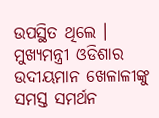ଉପସ୍ଥିତ ଥିଲେ । ମୁଖ୍ୟମନ୍ତ୍ରୀ ଓଡିଶାର ଉଦୀୟମାନ ଖେଳାଳୀଙ୍କୁ ସମସ୍ତ ସମର୍ଥନ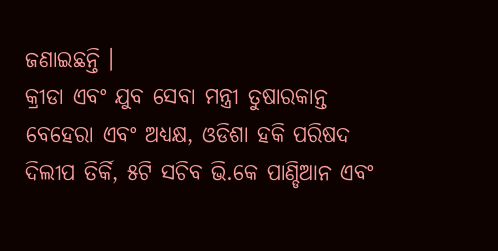ଜଣାଇଛନ୍ତି ।
କ୍ରୀଡା ଏବଂ ଯୁବ ସେବା ମନ୍ତ୍ରୀ ତୁଷାରକାନ୍ତ ବେହେରା ଏବଂ ଅଧ୍ୟକ୍ଷ, ଓଡିଶା ହକି ପରିଷଦ ଦିଲୀପ ତିର୍କି, ୫ଟି ସଚିବ ଭି.କେ ପାଣ୍ଡିଆନ ଏବଂ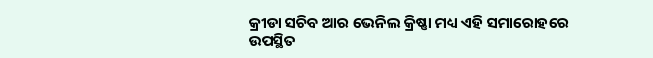କ୍ରୀଡା ସଚିବ ଆର ଭେନିଲ କ୍ରିଷ୍ଣା ମଧ୍ୟ ଏହି ସମାରୋହରେ ଉପସ୍ଥିତ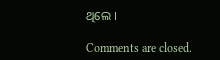ଥିଲେ ।

Comments are closed.